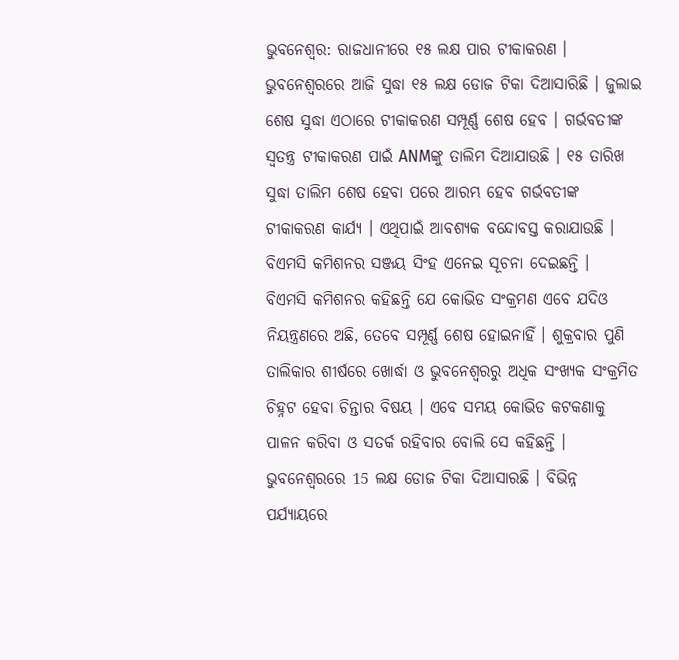ଭୁବନେଶ୍ବର: ରାଜଧାନୀରେ ୧୫ ଲକ୍ଷ ପାର ଟୀକାକରଣ । ଭୁବନେଶ୍ୱରରେ ଆଜି ସୁଦ୍ଧା ୧୫ ଲକ୍ଷ ଡୋଜ ଟିକା ଦିଆସାରିଛି । ଜୁଲାଇ ଶେଷ ସୁଦ୍ଧା ଏଠାରେ ଟୀକାକରଣ ସମ୍ପୂର୍ଣ୍ଣ ଶେଷ ହେବ । ଗର୍ଭବତୀଙ୍କ ସ୍ୱତନ୍ତ୍ର ଟୀକାକରଣ ପାଇଁ ANMଙ୍କୁ ତାଲିମ ଦିଆଯାଉଛି । ୧୫ ତାରିଖ ସୁଦ୍ଧା ତାଲିମ ଶେଷ ହେବା ପରେ ଆରମ୍ଭ ହେବ ଗର୍ଭବତୀଙ୍କ ଟୀକାକରଣ କାର୍ଯ୍ୟ । ଏଥିପାଇଁ ଆବଶ୍ୟକ ବନ୍ଦୋବସ୍ତ କରାଯାଉଛି । ବିଏମସି କମିଶନର ସଞ୍ଜୟ ସିଂହ ଏନେଇ ସୂଚନା ଦେଇଛନ୍ତି ।
ବିଏମସି କମିଶନର କହିଛନ୍ତି ଯେ କୋଭିଡ ସଂକ୍ରମଣ ଏବେ ଯଦିଓ ନିୟନ୍ତ୍ରଣରେ ଅଛି, ତେବେ ସମ୍ପୂର୍ଣ୍ଣ ଶେଷ ହୋଇନାହିଁ । ଶୁକ୍ରବାର ପୁଣି ତାଲିକାର ଶୀର୍ଷରେ ଖୋର୍ଦ୍ଧା ଓ ଭୁବନେଶ୍ୱରରୁ ଅଧିକ ସଂଖ୍ୟକ ସଂକ୍ରମିତ ଚିହ୍ନଟ ହେବା ଚିନ୍ତାର ବିଷୟ । ଏବେ ସମୟ କୋଭିଡ କଟକଣାକୁ ପାଳନ କରିବା ଓ ସତର୍କ ରହିବାର ବୋଲି ସେ କହିଛନ୍ତି ।
ଭୁବନେଶ୍ୱରରେ 15 ଲକ୍ଷ ଡୋଜ ଟିକା ଦିଆସାରଛି । ବିଭିନ୍ନ ପର୍ଯ୍ୟାୟରେ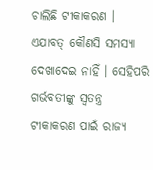ଚାଲିଛି ଟୀକାକରଣ । ଏଯାବତ୍ କୌଣସି ସମସ୍ୟା ଦେଖାଦେଇ ନାହିଁ । ସେହିପରି ଗର୍ଭବତୀଙ୍କୁ ସ୍ୱତନ୍ତ୍ର ଟୀକାକରଣ ପାଇଁ ରାଜ୍ୟ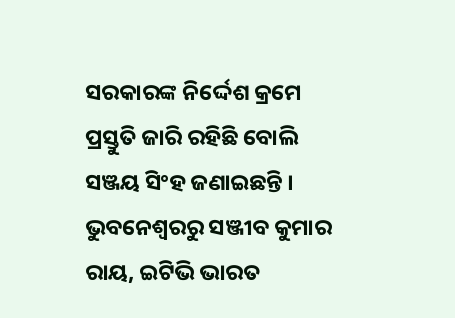ସରକାରଙ୍କ ନିର୍ଦ୍ଦେଶ କ୍ରମେ ପ୍ରସ୍ତୁତି ଜାରି ରହିଛି ବୋଲି ସଞ୍ଜୟ ସିଂହ ଜଣାଇଛନ୍ତି ।
ଭୁବନେଶ୍ବରରୁ ସଞ୍ଜୀବ କୁମାର ରାୟ, ଇଟିଭି ଭାରତ